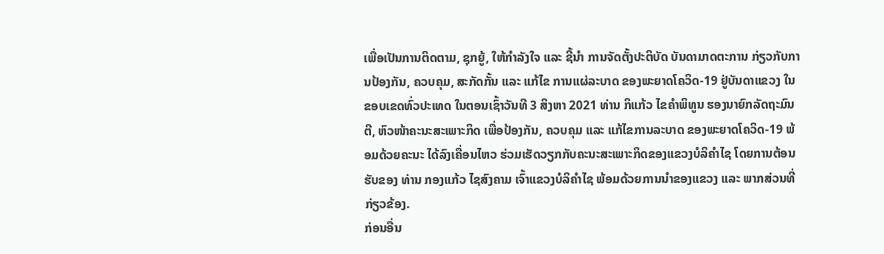ເພື່ອເປັນການຕິດຕາມ, ຊຸກຍູ້, ໃຫ້ກຳລັງໃຈ ແລະ ຊີ້ນຳ ການຈັດຕັ້ງປະຕິບັດ ບັນດາມາດຕະການ ກ່ຽວກັບການປ້ອງກັນ, ຄວບຄຸມ, ສະກັດກັ້ນ ແລະ ແກ້ໄຂ ການແຜ່ລະບາດ ຂອງພະຍາດໂຄວິດ-19 ຢູ່ບັນດາແຂວງ ໃນຂອບເຂດທົ່ວປະເທດ ໃນຕອນເຊົ້າວັນທີ 3 ສິງຫາ 2021 ທ່ານ ກິແກ້ວ ໄຂຄໍາພິທູນ ຮອງນາຍົກລັດຖະມົນຕີ, ຫົວໜ້າຄະນະສະເພາະກິດ ເພື່ອປ້ອງກັນ, ຄວບຄຸມ ແລະ ແກ້ໄຂການລະບາດ ຂອງພະຍາດໂຄວິດ-19 ພ້ອມດ້ວຍຄະນະ ໄດ້ລົງເຄື່ອນໄຫວ ຮ່ວມເຮັດວຽກກັບຄະນະສະເພາະກິດຂອງແຂວງບໍລິຄໍາໄຊ ໂດຍການຕ້ອນຮັບຂອງ ທ່ານ ກອງແກ້ວ ໄຊສົງຄາມ ເຈົ້າແຂວງບໍລິຄໍາໄຊ ພ້ອມດ້ວຍການນຳຂອງແຂວງ ແລະ ພາກສ່ວນທີ່ກ່ຽວຂ້ອງ.
ກ່ອນອື່ນ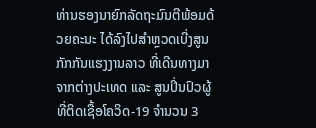ທ່ານຮອງນາຍົກລັດຖະມົນຕີພ້ອມດ້ວຍຄະນະ ໄດ້ລົງໄປສໍາຫຼວດເບີ່ງສູນກັກກັນແຮງງານລາວ ທີ່ເດີນທາງມາຈາກຕ່າງປະເທດ ແລະ ສູນປິ່ນປົວຜູ້ທີ່ຕິດເຊື້ອໂຄວິດ-19 ຈໍານວນ 3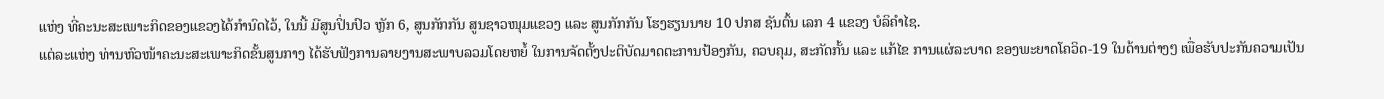ແຫ່ງ ທີ່ຄະນະສະເພາະກິດຂອງແຂວງໄດ້ກໍານົດໄວ້, ໃນນີ້ ມີສູນປິ່ນປົວ ຫຼັກ 6, ສູນກັກກັນ ສູນຊາວໜຸມແຂວງ ແລະ ສູນກັກກັນ ໂຮງຮຽນນາຍ 10 ປກສ ຊັນຕົ້ນ ເລກ 4 ແຂວງ ບໍລິຄໍາໄຊ.
ແຕ່ລະແຫ່ງ ທ່ານຫົວໜ້າຄະນະສະເພາະກິດຂັ້ນສູນກາງ ໄດ້ຮັບຟັງການລາຍງານສະພາບລວມໂດຍຫຍໍ້ ໃນການຈັດຕັ້ງປະຕິບັດມາດຕະການປ້ອງກັນ, ຄວບຄຸມ, ສະກັດກັ້ນ ແລະ ແກ້ໄຂ ການແຜ່ລະບາດ ຂອງພະຍາດໂຄວິດ-19 ໃນດ້ານຕ່າງໆ ເພື່ອຮັບປະກັນຄວາມເປັນ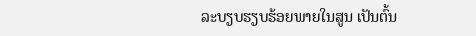ລະບຽບຮຽບຮ້ອຍພາຍໃນສູນ ເປັນຕົ້ນ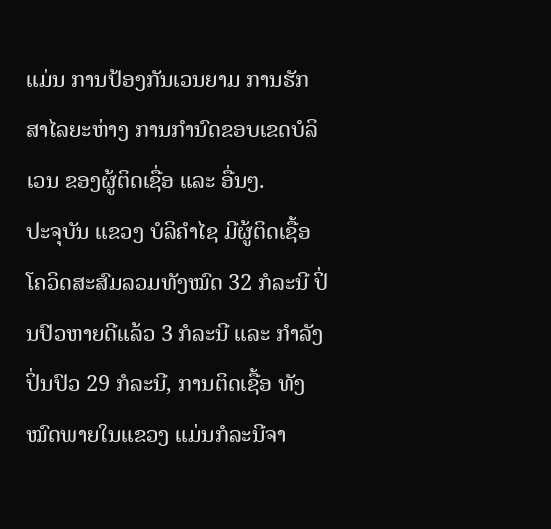ແມ່ນ ການປ້ອງກັນເວນຍາມ ການຮັກສາໄລຍະຫ່າງ ການກໍານົດຂອບເຂດບໍລິເວນ ຂອງຜູ້ຕິດເຊື່ອ ແລະ ອື່ນໆ.
ປະຈຸບັນ ແຂວງ ບໍລິຄໍາໄຊ ມີຜູ້ຕິດເຊື້ອໂຄວິດສະສົມລວມທັງໝົດ 32 ກໍລະນີ ປິ່ນປົວຫາຍດີແລ້ວ 3 ກໍລະນີ ແລະ ກໍາລັງປິ່ນປົວ 29 ກໍລະນີ, ການຕິດເຊື້ອ ທັງໝົດພາຍໃນແຂວງ ແມ່ນກໍລະນີຈາ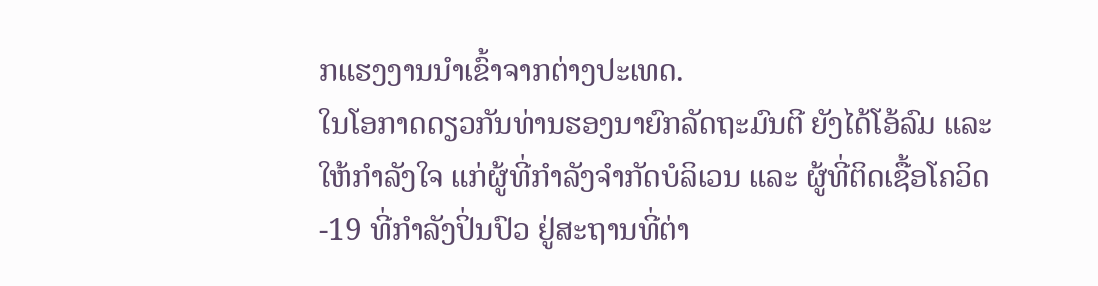ກແຮງງານນໍາເຂົ້າຈາກຕ່າງປະເທດ.
ໃນໂອກາດດຽວກັນທ່ານຮອງນາຍົກລັດຖະມົນຕີ ຍັງໄດ້ໂອ້ລົມ ແລະ ໃຫ້ກຳລັງໃຈ ແກ່ຜູ້ທີ່ກຳລັງຈຳກັດບໍລິເວນ ແລະ ຜູ້ທີ່ຕິດເຊື້ອໂຄວິດ-19 ທີ່ກໍາລັງປິ່ນປົວ ຢູ່ສະຖານທີ່ຕ່າ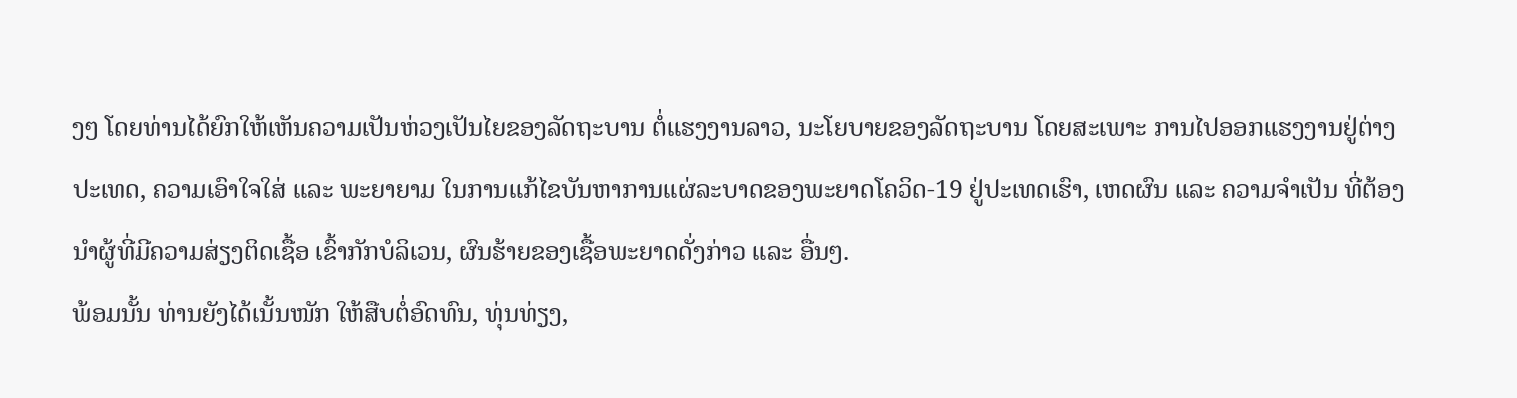ງໆ ໂດຍທ່ານໄດ້ຍົກໃຫ້ເຫັນຄວາມເປັນຫ່ວງເປັນໄຍຂອງລັດຖະບານ ຕໍ່ແຮງງານລາວ, ນະໂຍບາຍຂອງລັດຖະບານ ໂດຍສະເພາະ ການໄປອອກແຮງງານຢູ່ຕ່າງປະເທດ, ຄວາມເອົາໃຈໃສ່ ແລະ ພະຍາຍາມ ໃນການແກ້ໄຂບັນຫາການແຜ່ລະບາດຂອງພະຍາດໂຄວິດ-19 ຢູ່ປະເທດເຮົາ, ເຫດຜົນ ແລະ ຄວາມຈຳເປັນ ທີ່ຕ້ອງນຳຜູ້ທີ່ມີຄວາມສ່ຽງຕິດເຊື້ອ ເຂົ້າກັກບໍລິເວນ, ຜົນຮ້າຍຂອງເຊື້ອພະຍາດດັ່ງກ່າວ ແລະ ອື່ນໆ.
ພ້ອມນັ້ນ ທ່ານຍັງໄດ້ເນັ້ນໜັກ ໃຫ້ສືບຕໍ່ອົດທົນ, ທຸ່ນທ່ຽງ,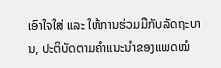ເອົາໃຈໃສ່ ແລະ ໃຫ້ການຮ່ວມມືກັບລັດຖະບານ, ປະຕິບັດຕາມຄຳແນະນຳຂອງແພດໝໍ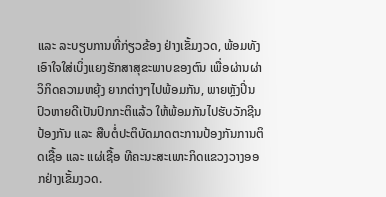ແລະ ລະບຽບການທີ່ກ່ຽວຂ້ອງ ຢ່າງເຂັ້ມງວດ, ພ້ອມທັງເອົາໃຈໃສ່ເບິ່ງແຍງຮັກສາສຸຂະພາບຂອງຕົນ ເພື່ອຜ່ານຜ່າວິກິດຄວາມຫຍຸ້ງ ຍາກຕ່າງໆໄປພ້ອມກັນ, ພາຍຫຼັງປິ່ນປົວຫາຍດີເປັນປົກກະຕິແລ້ວ ໃຫ້ພ້ອມກັນໄປຮັບວັກຊີນປ້ອງກັນ ແລະ ສືບຕໍ່ປະຕິບັດມາດຕະການປ້ອງກັນການຕິດເຊື້ອ ແລະ ແຜ່ເຊື້ອ ທີຄະນະສະເພາະກິດແຂວງວາງອອກຢ່າງເຂັ້ມງວດ.